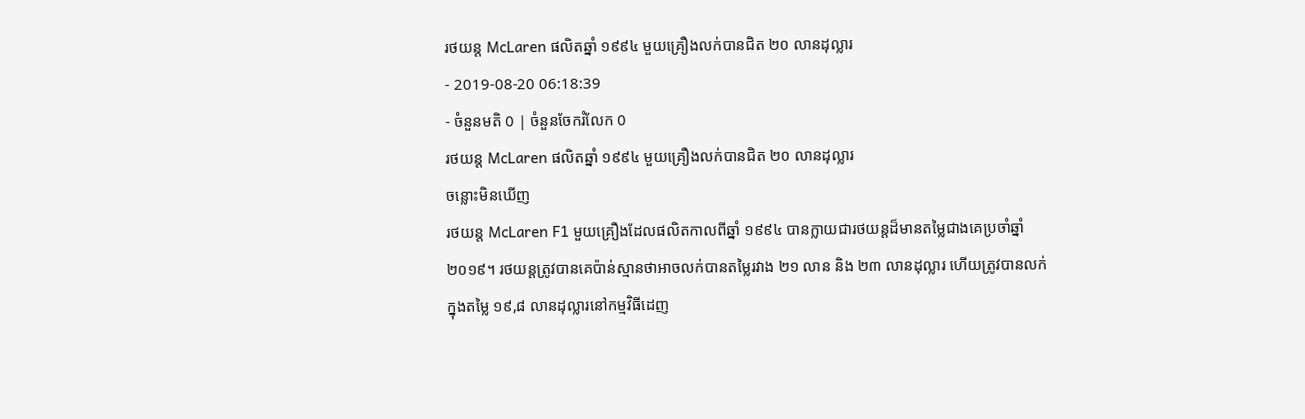រថយន្ត McLaren ផលិតឆ្នាំ ១៩៩៤ មួយគ្រឿងលក់បានជិត ២០ លានដុល្លារ
- 2019-08-20 06:18:39
- ចំនួនមតិ 0 | ចំនួនចែករំលែក 0
រថយន្ត McLaren ផលិតឆ្នាំ ១៩៩៤ មួយគ្រឿងលក់បានជិត ២០ លានដុល្លារ
ចន្លោះមិនឃើញ
រថយន្ត McLaren F1 មួយគ្រឿងដែលផលិតកាលពីឆ្នាំ ១៩៩៤ បានក្លាយជារថយន្តដ៏មានតម្លៃជាងគេប្រចាំឆ្នាំ២០១៩។ រថយន្តត្រូវបានគេប៉ាន់ស្មានថាអាចលក់បានតម្លៃរវាង ២១ លាន និង ២៣ លានដុល្លារ ហើយត្រូវបានលក់ក្នុងតម្លៃ ១៩,៨ លានដុល្លារនៅកម្មវិធីដេញ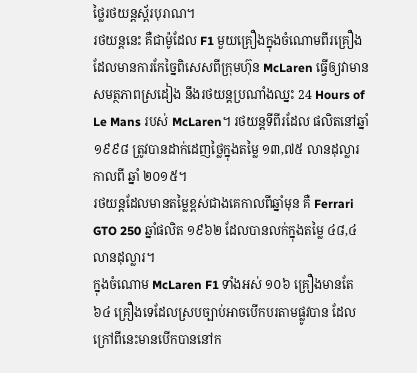ថ្លៃរថយន្តស្ព័របុរាណ។
រថយន្តនេះ គឺជាម៉ូដែល F1 មួយគ្រឿងក្នុងចំណោមពីរគ្រឿង ដែលមានការកែច្នៃពិសេសពីក្រុមហ៊ុន McLaren ធ្វើឲ្យវាមានសមត្ថភាពស្រដៀង នឹងរថយន្តប្រណាំងឈ្នះ 24 Hours of Le Mans របស់ McLaren។ រថយន្តទីពីរដែល ផលិតនៅឆ្នាំ ១៩៩៨ ត្រូវបានដាក់ដេញថ្លៃក្នុងតម្លៃ ១៣,៧៥ លានដុល្លារ កាលពី ឆ្នាំ ២០១៥។
រថយន្តដែលមានតម្លៃខ្ពស់ជាងគេកាលពីឆ្នាំមុន គឺ Ferrari GTO 250 ឆ្នាំផលិត ១៩៦២ ដែលបានលក់ក្នុងតម្លៃ ៤៨,៤ លានដុល្លារ។
ក្នុងចំណោម McLaren F1 ទាំងអស់ ១០៦ គ្រឿងមានតែ ៦៤ គ្រឿងទេដែលស្របច្បាប់អាចបើកបរតាមផ្លូវបាន ដែលក្រៅពីនេះមានបើកបាននៅក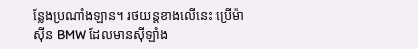ន្លែងប្រណាំងឡាន។ រថយន្តខាងលើនេះ ប្រើម៉ាស៊ីន BMW ដែលមានស៊ីឡាំង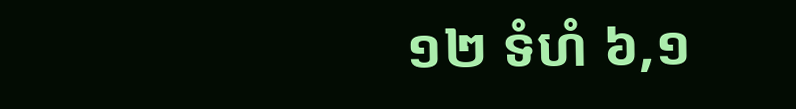១២ ទំហំ ៦,១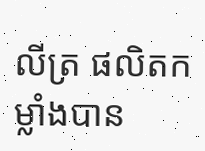លីត្រ ផលិតកម្លាំងបាន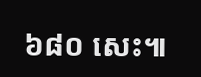៦៨០ សេះ៕